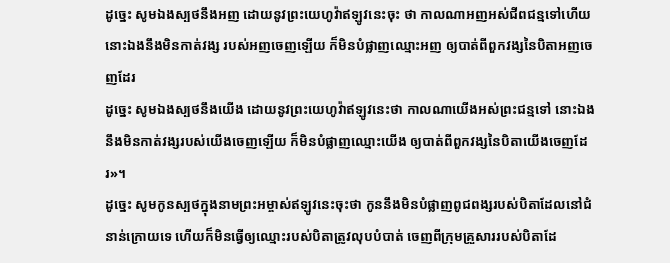ដូច្នេះ សូមឯងស្បថនឹងអញ ដោយនូវព្រះយេហូវ៉ាឥឡូវនេះចុះ ថា កាលណាអញអស់ជីពជន្មទៅហើយ នោះឯងនឹងមិនកាត់វង្ស របស់អញចេញឡើយ ក៏មិនបំផ្លាញឈ្មោះអញ ឲ្យបាត់ពីពួកវង្សនៃបិតាអញចេញដែរ
ដូច្នេះ សូមឯងស្បថនឹងយើង ដោយនូវព្រះយេហូវ៉ាឥឡូវនេះថា កាលណាយើងអស់ព្រះជន្មទៅ នោះឯងនឹងមិនកាត់វង្សរបស់យើងចេញឡើយ ក៏មិនបំផ្លាញឈ្មោះយើង ឲ្យបាត់ពីពួកវង្សនៃបិតាយើងចេញដែរ»។
ដូច្នេះ សូមកូនស្បថក្នុងនាមព្រះអម្ចាស់ឥឡូវនេះចុះថា កូននឹងមិនបំផ្លាញពូជពង្សរបស់បិតាដែលនៅជំនាន់ក្រោយទេ ហើយក៏មិនធ្វើឲ្យឈ្មោះរបស់បិតាត្រូវលុបបំបាត់ ចេញពីក្រុមគ្រួសាររបស់បិតាដែ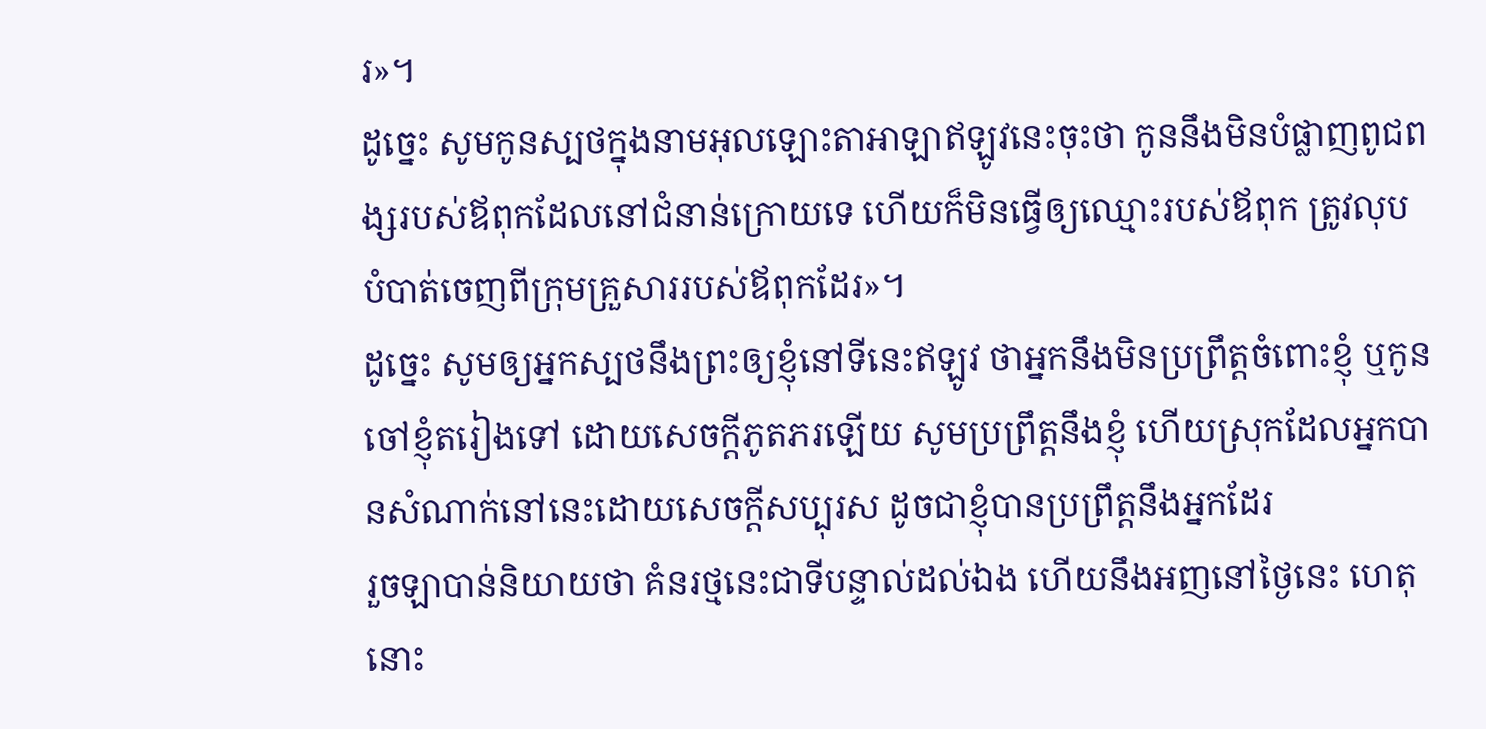រ»។
ដូច្នេះ សូមកូនស្បថក្នុងនាមអុលឡោះតាអាឡាឥឡូវនេះចុះថា កូននឹងមិនបំផ្លាញពូជពង្សរបស់ឪពុកដែលនៅជំនាន់ក្រោយទេ ហើយក៏មិនធ្វើឲ្យឈ្មោះរបស់ឪពុក ត្រូវលុបបំបាត់ចេញពីក្រុមគ្រួសាររបស់ឪពុកដែរ»។
ដូច្នេះ សូមឲ្យអ្នកស្បថនឹងព្រះឲ្យខ្ញុំនៅទីនេះឥឡូវ ថាអ្នកនឹងមិនប្រព្រឹត្តចំពោះខ្ញុំ ឬកូនចៅខ្ញុំតរៀងទៅ ដោយសេចក្ដីភូតភរឡើយ សូមប្រព្រឹត្តនឹងខ្ញុំ ហើយស្រុកដែលអ្នកបានសំណាក់នៅនេះដោយសេចក្ដីសប្បុរស ដូចជាខ្ញុំបានប្រព្រឹត្តនឹងអ្នកដែរ
រួចឡាបាន់និយាយថា គំនរថ្មនេះជាទីបន្ទាល់ដល់ឯង ហើយនឹងអញនៅថ្ងៃនេះ ហេតុនោះ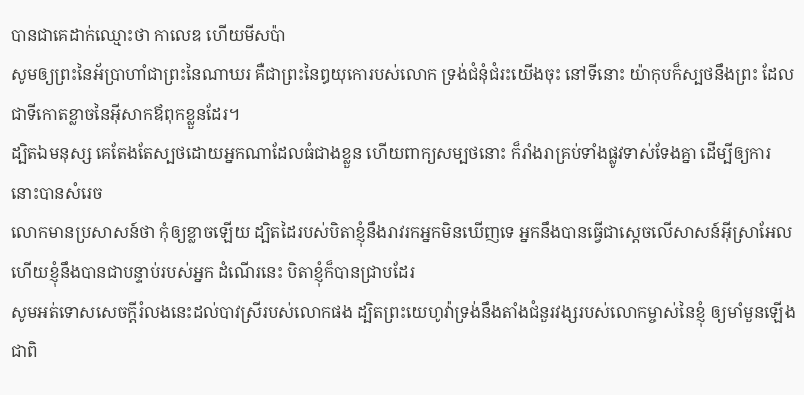បានជាគេដាក់ឈ្មោះថា កាលេឌ ហើយមីសប៉ា
សូមឲ្យព្រះនៃអ័ប្រាហាំជាព្រះនៃណាឃរ គឺជាព្រះនៃឰយុកោរបស់លោក ទ្រង់ជំនុំជំរះយើងចុះ នៅទីនោះ យ៉ាកុបក៏ស្បថនឹងព្រះ ដែលជាទីកោតខ្លាចនៃអ៊ីសាកឪពុកខ្លួនដែរ។
ដ្បិតឯមនុស្ស គេតែងតែស្បថដោយអ្នកណាដែលធំជាងខ្លួន ហើយពាក្យសម្បថនោះ ក៏រាំងរាគ្រប់ទាំងផ្លូវទាស់ទែងគ្នា ដើម្បីឲ្យការនោះបានសំរេច
លោកមានប្រសាសន៍ថា កុំឲ្យខ្លាចឡើយ ដ្បិតដៃរបស់បិតាខ្ញុំនឹងរាវរកអ្នកមិនឃើញទេ អ្នកនឹងបានធ្វើជាស្តេចលើសាសន៍អ៊ីស្រាអែល ហើយខ្ញុំនឹងបានជាបន្ទាប់របស់អ្នក ដំណើរនេះ បិតាខ្ញុំក៏បានជ្រាបដែរ
សូមអត់ទោសសេចក្ដីរំលងនេះដល់បាវស្រីរបស់លោកផង ដ្បិតព្រះយេហូវ៉ាទ្រង់នឹងតាំងជំនួរវង្សរបស់លោកម្ចាស់នៃខ្ញុំ ឲ្យមាំមួនឡើងជាពិ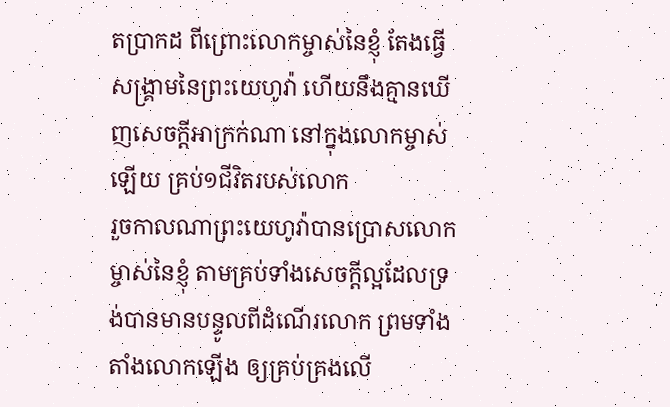តប្រាកដ ពីព្រោះលោកម្ចាស់នៃខ្ញុំ តែងធ្វើសង្គ្រាមនៃព្រះយេហូវ៉ា ហើយនឹងគ្មានឃើញសេចក្ដីអាក្រក់ណា នៅក្នុងលោកម្ចាស់ឡើយ គ្រប់១ជីវិតរបស់លោក
រួចកាលណាព្រះយេហូវ៉ាបានប្រោសលោកម្ចាស់នៃខ្ញុំ តាមគ្រប់ទាំងសេចក្ដីល្អដែលទ្រង់បានមានបន្ទូលពីដំណើរលោក ព្រមទាំងតាំងលោកឡើង ឲ្យគ្រប់គ្រងលើ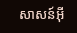សាសន៍អ៊ី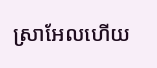ស្រាអែលហើយ